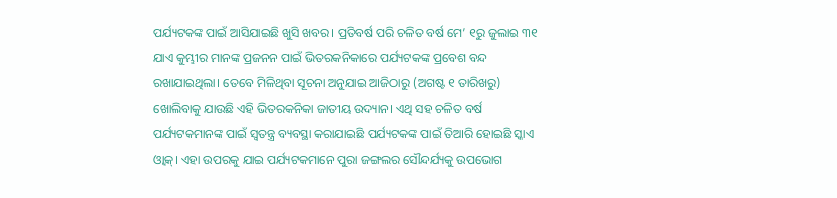ପର୍ଯ୍ୟଟକଙ୍କ ପାଇଁ ଆସିଯାଇଛି ଖୁସି ଖବର। ପ୍ରତିବର୍ଷ ପରି ଚଳିତ ବର୍ଷ ମେ’ ୧ରୁ ଜୁଲାଇ ୩୧ ଯାଏ କୁମ୍ଭୀର ମାନଙ୍କ ପ୍ରଜନନ ପାଇଁ ଭିତରକନିକାରେ ପର୍ଯ୍ୟଟକଙ୍କ ପ୍ରବେଶ ବନ୍ଦ ରଖାଯାଇଥିଲା। ତେବେ ମିଳିଥିବା ସୂଚନା ଅନୁଯାଇ ଆଜିଠାରୁ (ଅଗଷ୍ଟ ୧ ତାରିଖରୁ) ଖୋଲିବାକୁ ଯାଉଛି ଏହି ଭିତରକନିକା ଜାତୀୟ ଉଦ୍ୟାନ। ଏଥି ସହ ଚଳିତ ବର୍ଷ ପର୍ଯ୍ୟଟକମାନଙ୍କ ପାଇଁ ସ୍ୱତନ୍ତ୍ର ବ୍ୟବସ୍ଥା କରାଯାଇଛି ପର୍ଯ୍ୟଟକଙ୍କ ପାଇଁ ତିଆରି ହୋଇଛି ସ୍କାଏ ଓ୍ବାକ୍। ଏହା ଉପରକୁ ଯାଇ ପର୍ଯ୍ୟଟକମାନେ ପୁରା ଜଙ୍ଗଲର ସୌନ୍ଦର୍ଯ୍ୟକୁ ଉପଭୋଗ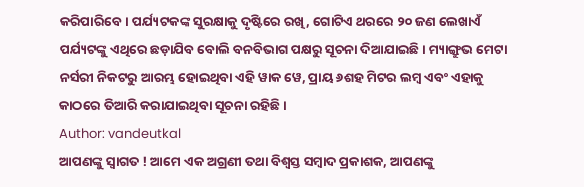କରିପାରିବେ। ପର୍ଯ୍ୟଟକଙ୍କ ସୁରକ୍ଷାକୁ ଦୃଷ୍ଟିରେ ରଖି, ଗୋଟିଏ ଥରରେ ୨୦ ଜଣ ଲେଖାଏଁ ପର୍ଯ୍ୟଟଙ୍କୁ ଏଥିରେ ଛଡ଼ାଯିବ ବୋଲି ବନବିଭାଗ ପକ୍ଷରୁ ସୂଚନା ଦିଆଯାଇଛି। ମ୍ୟାଙ୍ଗ୍ରୁଭ ମେଟା ନର୍ସରୀ ନିକଟରୁ ଆରମ୍ଭ ହୋଇଥିବା ଏହି ୱାକ ୱେ, ପ୍ରାୟ ୬ଶହ ମିଟର ଲମ୍ବ ଏବଂ ଏହାକୁ କାଠରେ ତିଆରି କରାଯାଇଥିବା ସୂଚନା ରହିଛି ।
Author: vandeutkal
ଆପଣଙ୍କୁ ସ୍ଵାଗତ ! ଆମେ ଏକ ଅଗ୍ରଣୀ ତଥା ବିଶ୍ୱସ୍ତ ସମ୍ବାଦ ପ୍ରକାଶକ, ଆପଣଙ୍କୁ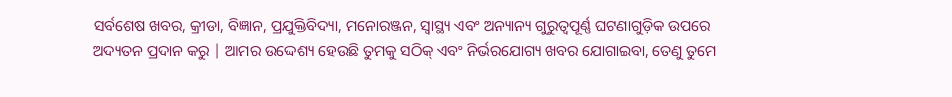ସର୍ବଶେଷ ଖବର, କ୍ରୀଡା, ବିଜ୍ଞାନ, ପ୍ରଯୁକ୍ତିବିଦ୍ୟା, ମନୋରଞ୍ଜନ, ସ୍ୱାସ୍ଥ୍ୟ ଏବଂ ଅନ୍ୟାନ୍ୟ ଗୁରୁତ୍ୱପୂର୍ଣ୍ଣ ଘଟଣାଗୁଡ଼ିକ ଉପରେ ଅଦ୍ୟତନ ପ୍ରଦାନ କରୁ | ଆମର ଉଦ୍ଦେଶ୍ୟ ହେଉଛି ତୁମକୁ ସଠିକ୍ ଏବଂ ନିର୍ଭରଯୋଗ୍ୟ ଖବର ଯୋଗାଇବା, ତେଣୁ ତୁମେ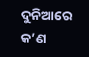ଦୁନିଆରେ କ’ଣ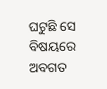ଘଟୁଛି ସେ ବିଷୟରେ ଅବଗତ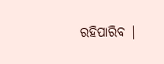ରହିପାରିବ |